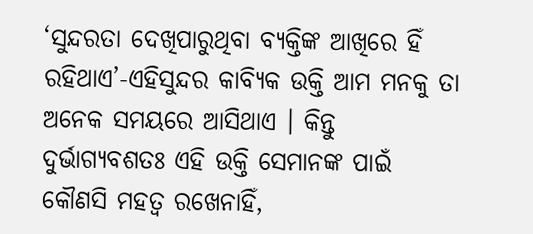‘ସୁନ୍ଦରତା ଦେଖିପାରୁଥିବା ବ୍ୟକ୍ତିଙ୍କ ଆଖିରେ ହିଁ ରହିଥାଏ’-ଏହିସୁନ୍ଦର କାବ୍ୟିକ ଉକ୍ତି ଆମ ମନକୁ ତା ଅନେକ ସମୟରେ ଆସିଥାଏ । କିନ୍ତୁ ଦୁର୍ଭାଗ୍ୟବଶତଃ ଏହି ଉକ୍ତି ସେମାନଙ୍କ ପାଇଁ କୌଣସି ମହତ୍ୱ ରଖେନାହିଁ,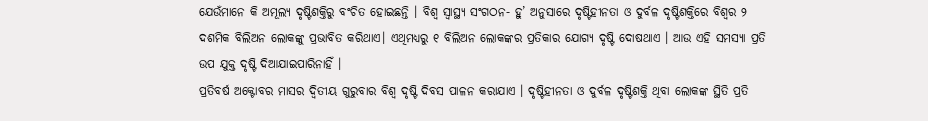ଯେଉଁମାନେ କି ଅମୂଲ୍ୟ ଦୃଷ୍ଟିଶକ୍ତିରୁ ବଂଚିତ ହୋଇଛନ୍ତି । ବିଶ୍ୱ ସ୍ୱାସ୍ଥ୍ୟ ସଂଗଠନ- ହୁ’ ଅନୁସାରେ ଦୃଷ୍ଟିହୀନତା ଓ ଦୁର୍ବଳ ଦୃଷ୍ଟିଶକ୍ତିରେ ବିଶ୍ୱର ୨ ଦଶମିକ ବିଲିଅନ ଲୋକଙ୍କୁ ପ୍ରଭାବିତ କରିଥାଏ। ଏଥିମଧ୍ୟରୁ ୧ ବିଲିଅନ ଲୋକଙ୍କର ପ୍ରତିକାର ଯୋଗ୍ୟ ଦୃଷ୍ଟି ଦୋଷଥାଏ । ଆଉ ଏହି ସମସ୍ୟା ପ୍ରତି ଉପ ଯୁକ୍ତ ଦୃଷ୍ଟି ଦିଆଯାଇପାରିନାହିଁ ।
ପ୍ରତିବର୍ଷ ଅକ୍ଟୋବର ମାସର ଦ୍ୱିତୀୟ ଗୁରୁବାର ବିଶ୍ୱ ଦୃଷ୍ଟି ଦିବସ ପାଳନ କରାଯାଏ । ଦୃଷ୍ଟିହୀନତା ଓ ଦୁର୍ବଳ ଦୃଷ୍ଟିଶକ୍ତି ଥିବା ଲୋକଙ୍କ ସ୍ଥିତି ପ୍ରତି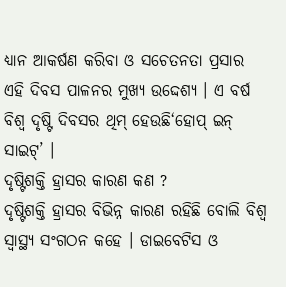ଧ୍ୟାନ ଆକର୍ଷଣ କରିବା ଓ ସଚେତନତା ପ୍ରସାର ଏହି ଦିବସ ପାଳନର ମୁଖ୍ୟ ଉଦ୍ଦେଶ୍ୟ । ଏ ବର୍ଷ ବିଶ୍ୱ ଦୃଷ୍ଟି ଦିବସର ଥିମ୍ ହେଉଛି‘ହୋପ୍ ଇନ୍ ସାଇଟ୍’ ।
ଦୃଷ୍ଟିଶକ୍ତି ହ୍ରାସର କାରଣ କଣ ?
ଦୃଷ୍ଟିଶକ୍ତି ହ୍ରାସର ବିଭିନ୍ନ କାରଣ ରହିଛି ବୋଲି ବିଶ୍ୱ ସ୍ୱାସ୍ଥ୍ୟ ସଂଗଠନ କହେ । ଡାଇବେଟିସ ଓ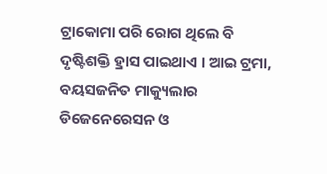ଟ୍ରାକୋମା ପରି ରୋଗ ଥିଲେ ବି ଦୃଷ୍ଟିଶକ୍ତି ହ୍ରାସ ପାଇଥାଏ । ଆଇ ଟ୍ରମା, ବୟସଜନିତ ମାକ୍ୟୁଲାର ଡିଜେନେରେସନ ଓ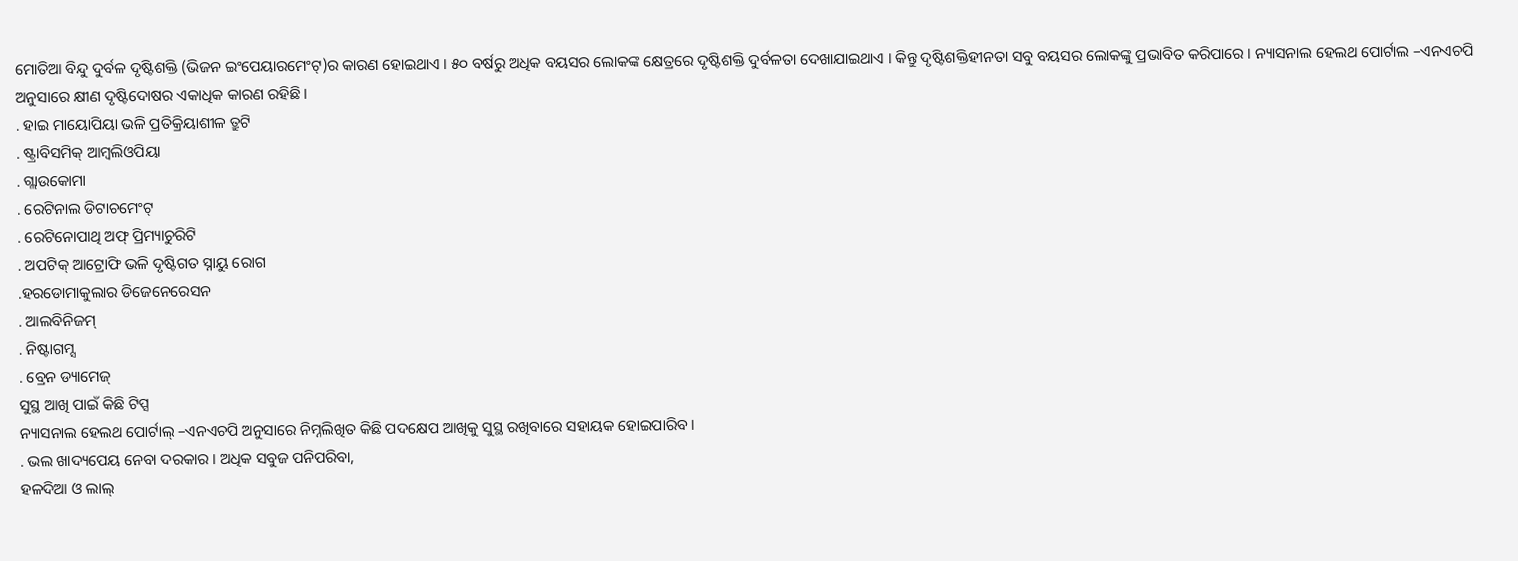ମୋତିଆ ବିନ୍ଦୁ ଦୁର୍ବଳ ଦୃଷ୍ଟିଶକ୍ତି (ଭିଜନ ଇଂପେୟାରମେଂଟ୍)ର କାରଣ ହୋଇଥାଏ । ୫୦ ବର୍ଷରୁ ଅଧିକ ବୟସର ଲୋକଙ୍କ କ୍ଷେତ୍ରରେ ଦୃଷ୍ଟିଶକ୍ତି ଦୁର୍ବଳତା ଦେଖାଯାଇଥାଏ । କିନ୍ତୁ ଦୃଷ୍ଟିଶକ୍ତିହୀନତା ସବୁ ବୟସର ଲୋକଙ୍କୁ ପ୍ରଭାବିତ କରିପାରେ । ନ୍ୟାସନାଲ ହେଲଥ ପୋର୍ଟାଲ –ଏନଏଚପି ଅନୁସାରେ କ୍ଷୀଣ ଦୃଷ୍ଟିଦୋଷର ଏକାଧିକ କାରଣ ରହିଛି ।
. ହାଇ ମାୟୋପିୟା ଭଳି ପ୍ରତିକ୍ରିୟାଶୀଳ ତ୍ରୁଟି
. ଷ୍ଟ୍ରାବିସମିକ୍ ଆମ୍ବଲିଓପିୟା
. ଗ୍ଲାଉକୋମା
. ରେଟିନାଲ ଡିଟାଚମେଂଟ୍
. ରେଟିନୋପାଥି ଅଫ୍ ପ୍ରିମ୍ୟାଚୁରିଟି
. ଅପଟିକ୍ ଆଟ୍ରୋଫି ଭଳି ଦୃଷ୍ଟିଗତ ସ୍ନାୟୁ ରୋଗ
.ହରଡୋମାକୁଲାର ଡିଜେନେରେସନ
. ଆଲବିନିଜମ୍
. ନିଷ୍ଟାଗମ୍ସ
. ବ୍ରେନ ଡ୍ୟାମେଜ୍
ସୁସ୍ଥ ଆଖି ପାଇଁ କିଛି ଟିପ୍ସ
ନ୍ୟାସନାଲ ହେଲଥ ପୋର୍ଟାଲ୍ –ଏନଏଚପି ଅନୁସାରେ ନିମ୍ନଲିଖିତ କିଛି ପଦକ୍ଷେପ ଆଖିକୁ ସୁସ୍ଥ ରଖିବାରେ ସହାୟକ ହୋଇପାରିବ ।
. ଭଲ ଖାଦ୍ୟପେୟ ନେବା ଦରକାର । ଅଧିକ ସବୁଜ ପନିପରିବା,
ହଳଦିଆ ଓ ଲାଲ୍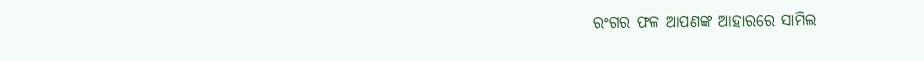ରଂଗର ଫଳ ଆପଣଙ୍କ ଆହାରରେ ସାମିଲ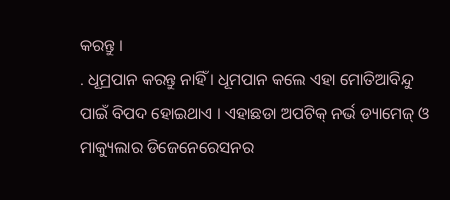କରନ୍ତୁ ।
. ଧୂମ୍ରପାନ କରନ୍ତୁ ନାହିଁ । ଧୂମପାନ କଲେ ଏହା ମୋତିଆବିନ୍ଦୁ ପାଇଁ ବିପଦ ହୋଇଥାଏ । ଏହାଛଡା ଅପଟିକ୍ ନର୍ଭ ଡ୍ୟାମେଜ୍ ଓ ମାକ୍ୟୁଲାର ଡିଜେନେରେସନର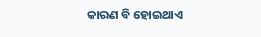କାରଣ ବି ହୋଇଥାଏ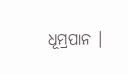ଧୂମ୍ରପାନ ।